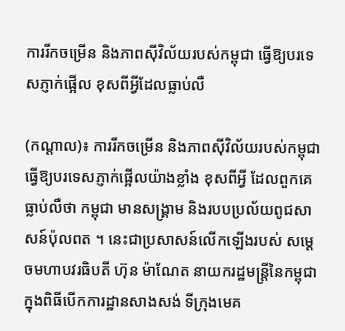ការរីកចម្រើន និងភាពស៊ីវិល័យរបស់កម្ពុជា ធ្វើឱ្យបរទេសភ្ញាក់ផ្អើល ខុសពីអ្វីដែលធ្លាប់លឺ

(កណ្ដាល)៖ ការរីកចម្រើន និងភាពស៊ីវិល័យរបស់កម្ពុជា ធ្វើឱ្យបរទេសភ្ញាក់ផ្អើលយ៉ាងខ្លាំង ខុសពីអ្វី ដែលពួកគេធ្លាប់លឺថា កម្ពុជា មានសង្រ្គាម និងរបបប្រល័យពូជសាសន៍ប៉ុលពត ។ នេះជាប្រសាសន៍លើកឡើងរបស់ សម្តេចមហាបវរធិបតី ហ៊ុន ម៉ាណែត នាយករដ្ឋមន្ត្រីនៃកម្ពុជា ក្នុងពិធីបើកការដ្ឋានសាងសង់ ទីក្រុងមេគ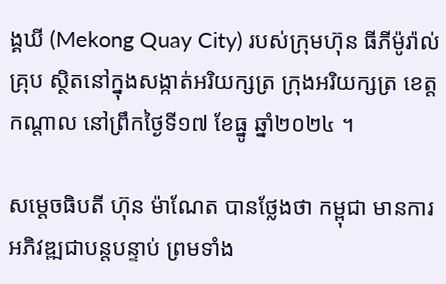ង្គឃី (Mekong Quay City) របស់ក្រុមហ៊ុន ធីភីម៉ូរ៉ាល់ គ្រុប ស្ថិតនៅក្នុងសង្កាត់អរិយក្សត្រ ក្រុងអរិយក្សត្រ ខេត្តកណ្តាល នៅព្រឹកថ្ងៃទី១៧ ខែធ្នូ ឆ្នាំ២០២៤ ។

សម្តេចធិបតី ហ៊ុន ម៉ាណែត បានថ្លែងថា កម្ពុជា មានការអភិវឌ្ឍជាបន្តបន្ទាប់ ព្រមទាំង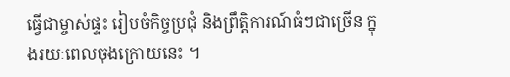ធ្វើជាម្ចាស់ផ្ទះ រៀបចំកិច្ចប្រជុំ និងព្រឹត្តិការណ៍ធំៗជាច្រើន ក្នុងរយៈពេលចុងក្រោយនេះ ។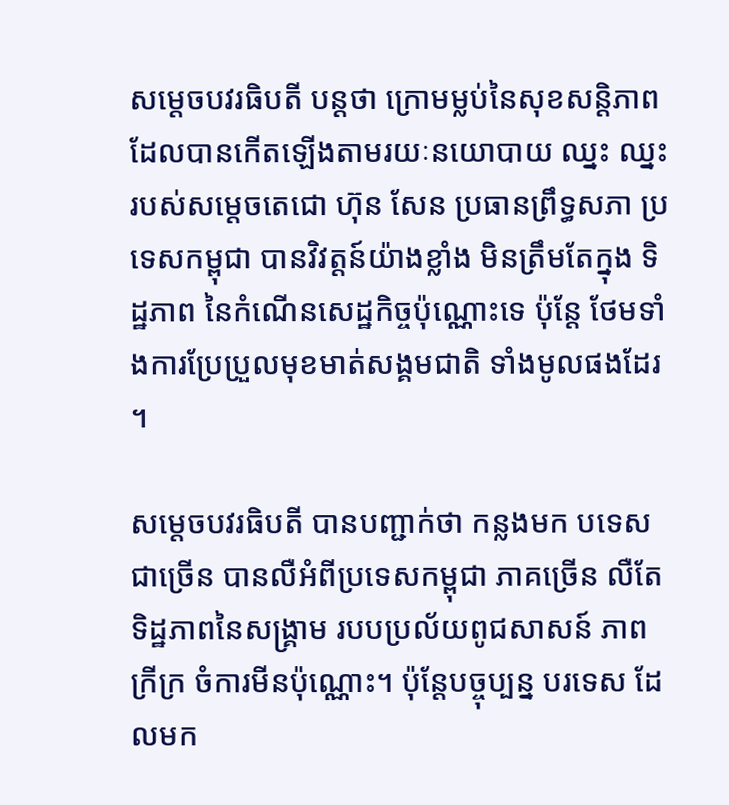សម្តេចបវរធិបតី បន្ដថា ក្រោមម្លប់នៃសុខសន្ដិភាព ដែលបានកើតឡើងតាមរយៈនយោបាយ ឈ្នះ ឈ្នះ របស់សម្ដេចតេជោ ហ៊ុន សែន ប្រធានព្រឹទ្ធសភា ប្រទេសកម្ពុជា បានវិវត្តន៍យ៉ាងខ្លាំង មិនត្រឹមតែក្នុង ទិដ្ឋភាព នៃកំណើនសេដ្ឋកិច្ចប៉ុណ្ណោះទេ ប៉ុន្ដែ ថែមទាំងការប្រែប្រួលមុខមាត់សង្គមជាតិ ទាំងមូលផងដែរ ។

សម្តេចបវរធិបតី បានបញ្ជាក់ថា កន្លងមក បទេសជាច្រើន បានលឺអំពីប្រទេសកម្ពុជា ភាគច្រើន លឺតែទិដ្ឋភាពនៃសង្គ្រាម របបប្រល័យពូជសាសន៍ ភាពក្រីក្រ ចំការមីនប៉ុណ្ណោះ។ ប៉ុន្ដែបច្ចុប្បន្ន បរទេស ដែលមក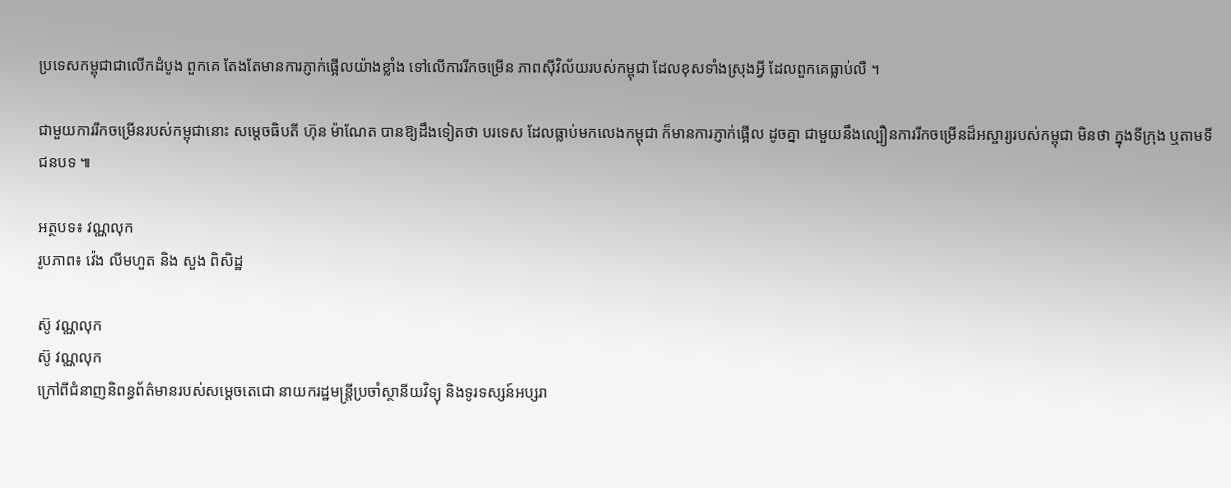ប្រទេសកម្ពុជាជាលើកដំបូង ពួកគេ តែងតែមានការភ្ញាក់ផ្អើលយ៉ាងខ្លាំង ទៅលើការរីកចម្រើន ភាពស៊ីវិល័យរបស់កម្ពុជា ដែលខុសទាំងស្រុងអ្វី ដែលពួកគេធ្លាប់លឺ ។

ជាមួយការរីកចម្រើនរបស់កម្ពុជានោះ សម្តេចធិបតី ហ៊ុន ម៉ាណែត បានឱ្យដឹងទៀតថា បរទេស ដែលធ្លាប់មកលេងកម្ពុជា ក៏មានការភ្ញាក់ផ្អើល ដូចគ្នា ជាមួយនឹងល្បឿនការរីកចម្រើនដ៏អស្ចារ្យរបស់កម្ពុជា មិនថា ក្នុងទីក្រុង ឬតាមទីជនបទ ៕

អត្ថបទ៖ វណ្ណលុក
រូបភាព៖ វ៉េង លីមហួត និង សួង ពិសិដ្ឋ

ស៊ូ វណ្ណលុក
ស៊ូ វណ្ណលុក
ក្រៅពីជំនាញនិពន្ធព័ត៌មានរបស់សម្ដេចតេជោ នាយករដ្ឋមន្ត្រីប្រចាំស្ថានីយវិទ្យុ និងទូរទស្សន៍អប្សរា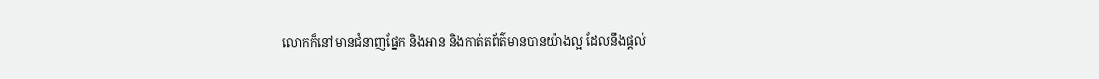លោកក៏នៅមានជំនាញផ្នែក និងអាន និងកាត់តព័ត៌មានបានយ៉ាងល្អ ដែលនឹងផ្ដល់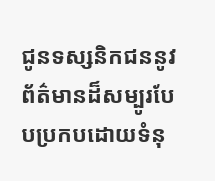ជូនទស្សនិកជននូវព័ត៌មានដ៏សម្បូរបែបប្រកបដោយទំនុ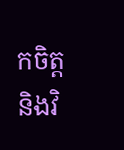កចិត្ត និងវិ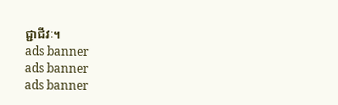ជ្ជាជីវៈ។
ads banner
ads banner
ads banner